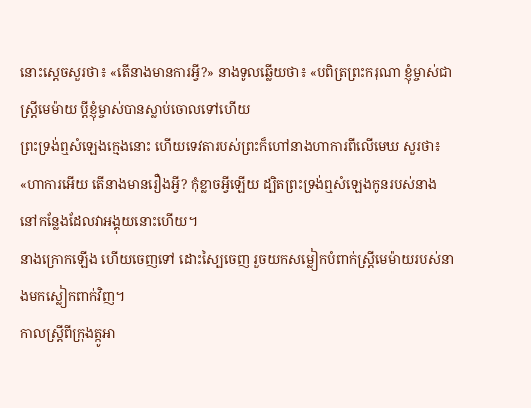នោះស្តេចសួរថា៖ «តើនាងមានការអ្វី?» នាងទូលឆ្លើយថា៖ «បពិត្រព្រះករុណា ខ្ញុំម្ចាស់ជាស្ត្រីមេម៉ាយ ប្តីខ្ញុំម្ចាស់បានស្លាប់ចោលទៅហើយ
ព្រះទ្រង់ឮសំឡេងក្មេងនោះ ហើយទេវតារបស់ព្រះក៏ហៅនាងហាការពីលើមេឃ សួរថា៖ «ហាការអើយ តើនាងមានរឿងអ្វី? កុំខ្លាចអ្វីឡើយ ដ្បិតព្រះទ្រង់ឮសំឡេងកូនរបស់នាង នៅកន្លែងដែលវាអង្គុយនោះហើយ។
នាងក្រោកឡើង ហើយចេញទៅ ដោះស្បៃចេញ រួចយកសម្លៀកបំពាក់ស្ត្រីមេម៉ាយរបស់នាងមកស្លៀកពាក់វិញ។
កាលស្ត្រីពីក្រុងត្កូអា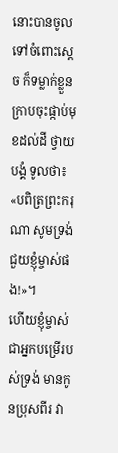នោះបានចូលទៅចំពោះស្តេច ក៏ទម្លាក់ខ្លួន ក្រាបចុះផ្កាប់មុខដល់ដី ថ្វាយបង្គំ ទូលថា៖ «បពិត្រព្រះករុណា សូមទ្រង់ជួយខ្ញុំម្ចាស់ផង!»។
ហើយខ្ញុំម្ចាស់ជាអ្នកបម្រើរបស់ទ្រង់ មានកូនប្រុសពីរ វា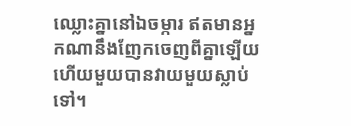ឈ្លោះគ្នានៅឯចម្ការ ឥតមានអ្នកណានឹងញែកចេញពីគ្នាឡើយ ហើយមួយបានវាយមួយស្លាប់ទៅ។